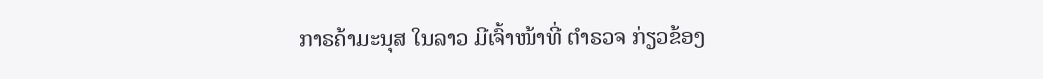ກາຣຄ້າມະນຸສ ໃນລາວ ມີເຈົ້າໜ້າທີ່ ຕຳຣວຈ ກ່ຽວຂ້ອງ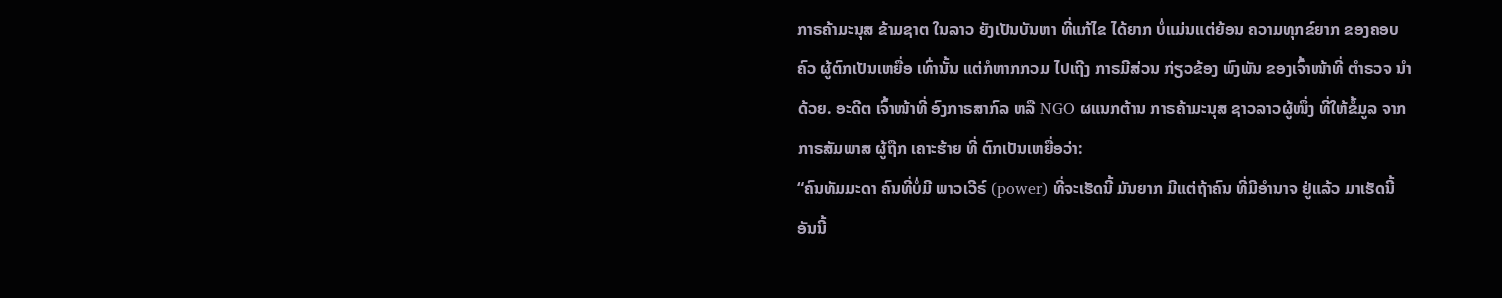ກາຣຄ້າມະນຸສ ຂ້າມຊາຕ ໃນລາວ ຍັງເປັນບັນຫາ ທີ່ແກ້ໄຂ ໄດ້ຍາກ ບໍ່ແມ່ນແຕ່ຍ້ອນ ຄວາມທຸກຂ໌ຍາກ ຂອງຄອບຄົວ ຜູ້ຕົກເປັນເຫຍື່ອ ເທົ່ານັ້ນ ແຕ່ກໍຫາກກວມ ໄປເຖີງ ກາຣມີສ່ວນ ກ່ຽວຂ້ອງ ພົງພັນ ຂອງເຈົ້າໜ້າທີ່ ຕຳຣວຈ ນຳດ້ວຍ. ອະດີຕ ເຈົ້າໜ້າທີ່ ອົງກາຣສາກົລ ຫລື NGO ຜແນກຕ້ານ ກາຣຄ້າມະນຸສ ຊາວລາວຜູ້ໜຶ່ງ ທີ່ໃຫ້ຂໍ້ມູລ ຈາກກາຣສັມພາສ ຜູ້ຖືກ ເຄາະຮ້າຍ ທີ່ ຕົກເປັນເຫຍື່ອວ່າ:
“ຄົນທັມມະດາ ຄົນທີ່ບໍ່ມີ ພາວເວີຣ໌ (power) ທີ່ຈະເຮັດນີ້ ມັນຍາກ ມີແຕ່ຖ້າຄົນ ທີ່ມີອຳນາຈ ຢູ່ແລ້ວ ມາເຮັດນີ້ ອັນນີ້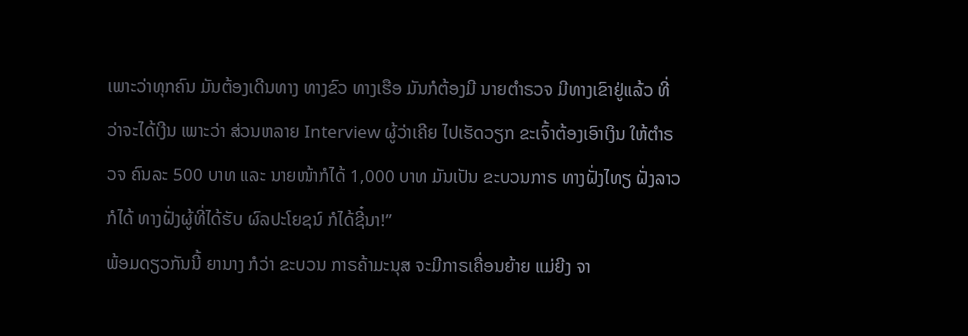ເພາະວ່າທຸກຄົນ ມັນຕ້ອງເດີນທາງ ທາງຂົວ ທາງເຮືອ ມັນກໍຕ້ອງມີ ນາຍຕໍາຣວຈ ມີທາງເຂົາຢູ່ແລ້ວ ທີ່ວ່າຈະໄດ້ເງີນ ເພາະວ່າ ສ່ວນຫລາຍ Interview ຜູ້ວ່າເຄີຍ ໄປເຮັດວຽກ ຂະເຈົ້າຕ້ອງເອົາເງິນ ໃຫ້ຕຳຣວຈ ຄົນລະ 500 ບາທ ແລະ ນາຍໜ້າກໍໄດ້ 1,000 ບາທ ມັນເປັນ ຂະບວນກາຣ ທາງຝັ່ງໄທຽ ຝັ່ງລາວ ກໍໄດ້ ທາງຝັ່ງຜູ້ທີ່ໄດ້ຮັບ ຜົລປະໂຍຊນ໌ ກໍໄດ້ຊີ໋ນາ!”
ພ້ອມດຽວກັນນີ້ ຍານາງ ກໍວ່າ ຂະບວນ ກາຣຄ້າມະນຸສ ຈະມີກາຣເຄື່ອນຍ້າຍ ແມ່ຍີງ ຈາ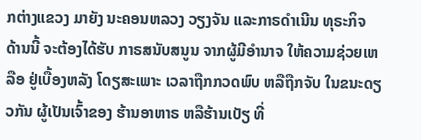ກຕ່າງແຂວງ ມາຍັງ ນະຄອນຫລວງ ວຽງຈັນ ແລະກາຣດຳເນີນ ທຸຣະກິຈ ດ້ານນີ້ ຈະຕ້ອງໄດ້ຮັບ ກາຣສນັບສນູນ ຈາກຜູ້ມີອຳນາຈ ໃຫ້ຄວາມຊ່ວຍເຫລືອ ຢູ່ເບື້ອງຫລັງ ໂດຽສະເພາະ ເວລາຖືກກວດພົບ ຫລືຖືກຈັບ ໃນຂນະດຽວກັນ ຜູ້ເປັນເຈົ້າຂອງ ຮ້ານອາຫາຣ ຫລືຮ້ານເບັຽ ທີ່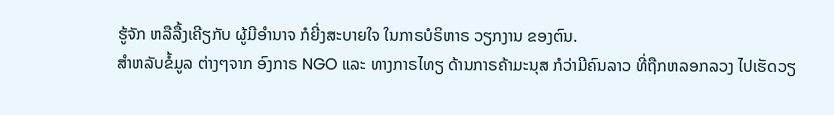ຮູ້ຈັກ ຫລືລື້ງເຄີຽກັບ ຜູ້ມີອໍານາຈ ກໍຍີ່ງສະບາຍໃຈ ໃນກາຣບໍຣິຫາຣ ວຽກງານ ຂອງຕົນ.
ສຳຫລັບຂໍ້ມູລ ຕ່າງໆຈາກ ອົງກາຣ NGO ແລະ ທາງກາຣໄທຽ ດ້ານກາຣຄ້າມະນຸສ ກໍວ່າມີຄົນລາວ ທີ່ຖືກຫລອກລວງ ໄປເຮັດວຽ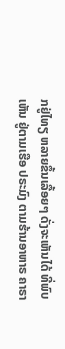ກຢູ່ໄທຽ ຫລາຍຂຶ້ນເລື້ອຍໆ ດັ່ງຈະເຫັນໄດ້ ທີ່ພົບເຫັນ ຢູ່ຕາມເຮືອ ປຣະມົງ ຕາມຮ້ານອາຫາຣ ຄາຣາ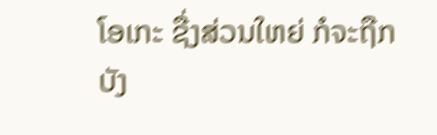ໂອເກະ ຊື່ງສ່ວນໃຫຍ່ ກໍຈະຖືກບັງ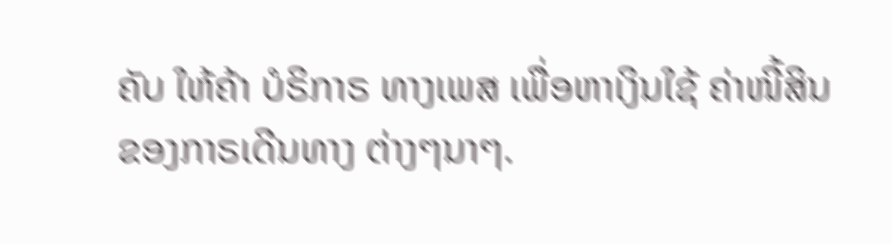ຄັບ ໃຫ້ຄ້າ ບໍຣິກາຣ ທາງເພສ ເພື່ອຫາເງິນໃຊ້ ຄ່າໜີ້ສິນ ຂອງກາຣເດີນທາງ ຕ່າງໆນາໆ.